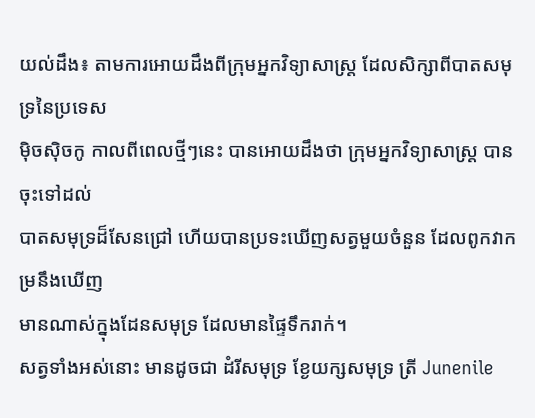យល់ដឹង៖ តាមការអោយដឹងពីក្រុមអ្នកវិទ្យាសាស្រ្ដ ដែលសិក្សាពីបាតសមុទ្រនៃប្រទេស
ម៉ិចស៊ិចកូ កាលពីពេលថ្មីៗនេះ បានអោយដឹងថា ក្រុមអ្នកវិទ្យាសាស្រ្ដ បានចុះទៅដល់
បាតសមុទ្រដ៏សែនជ្រៅ ហើយបានប្រទះឃើញសត្វមួយចំនួន ដែលពូកវាកម្រនឹងឃើញ
មានណាស់ក្នុងដែនសមុទ្រ ដែលមានផ្ទៃទឹករាក់។
សត្វទាំងអស់នោះ មានដូចជា ដំរីសមុទ្រ ខ្ងែយក្សសមុទ្រ ត្រី Junenile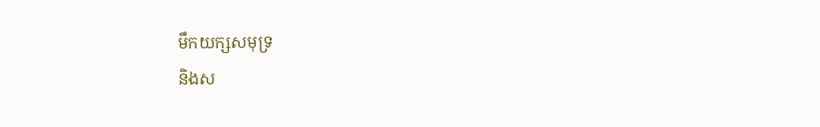មឹកយក្សសមុទ្រ
និងស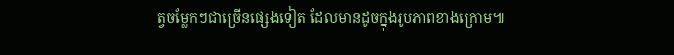ត្វចម្លែកៗជាច្រើនផ្សេងទៀត ដែលមានដូចក្នុងរូបភាពខាងក្រោម៕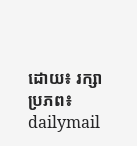ដោយ៖ រក្សា
ប្រភព៖ dailymail